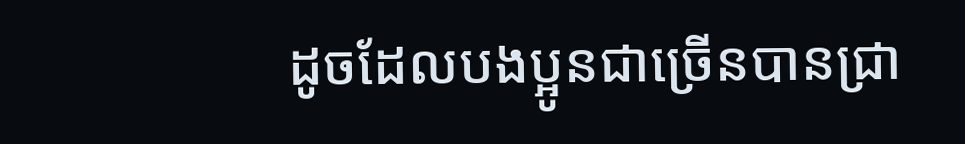ដូចដែលបងប្អូនជាច្រើនបានជ្រា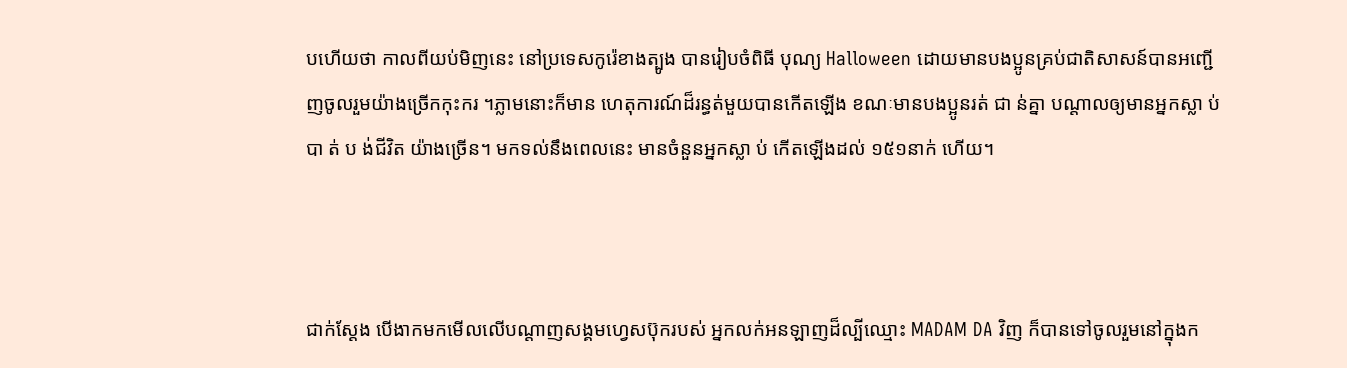បហើយថា កាលពីយប់មិញនេះ នៅប្រទេសកូរ៉េខាងត្បូង បានរៀបចំពិធី បុណ្យ Halloween ដោយមានបងប្អូនគ្រប់ជាតិសាសន៍បានអញ្ជើញចូលរួមយ៉ាងច្រើកកុះករ ។ភ្លាមនោះក៏មាន ហេតុការណ៍ដ៏រន្ធត់មួយបានកើតឡើង ខណៈមានបងប្អូនរត់ ជា ន់គ្នា បណ្តាលឲ្យមានអ្នកស្លា ប់ បា ត់ ប ង់ជីវិត យ៉ាងច្រើន។ មកទល់នឹងពេលនេះ មានចំនួនអ្នកស្លា ប់ កើតឡើងដល់ ១៥១នាក់ ហើយ។



ជាក់ស្តែង បើងាកមកមើលលើបណ្តាញសង្គមហ្វេសប៊ុករបស់ អ្នកលក់អនឡាញដ៏ល្បីឈ្មោះ MADAM DA វិញ ក៏បានទៅចូលរួមនៅក្នុងក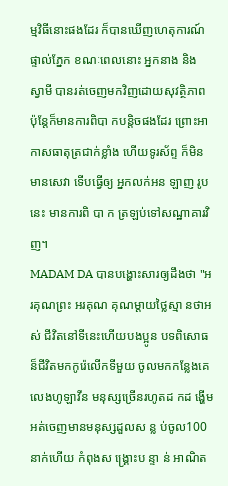ម្មវិធីនោះផងដែរ ក៏បានឃើញហេតុការណ៍ផ្ទាល់ភ្នែក ខណៈពេលនោះ អ្នកនាង និង ស្វាមី បានរត់ចេញមកវិញដោយសុវត្ថិភាព ប៉ុន្តែក៏មានការពិបា កបន្តិចផងដែរ ព្រោះអាកាសធាតុត្រជាក់ខ្លាំង ហើយទូរស័ព្ទ ក៏មិនមានសេវា ទើបធ្វើឲ្យ អ្នកលក់អន ឡាញ រូបនេះ មានការពិ បា ក ត្រឡប់ទៅសណ្ឋាគារវិញ។
MADAM DA បានបង្ហោះសារឲ្យដឹងថា "អរគុណព្រះ អរគុណ គុណម្តាយថ្លៃស្មា នថាអ ស់ ជីវិតនៅទីនេះហើយបងប្អូន បទពិសោធន៏ជីវិតមកកូរ៉េលើកទីមួយ ចូលមកកន្លែងគេលេងហូឡាវីន មនុស្សច្រើនរហូតដ កដ ង្ហើមអត់ចេញមានមនុស្សដួលស ន្ល ប់ចូល100នាក់ហើយ កំពុងស ង្គ្រោះប ន្ទា ន់ អាណិត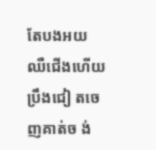តែបងអយឈឺជើងហើយប្រឹងជៀ តចេញគាត់ច ង់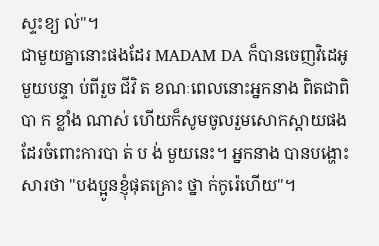ស្ទះខ្យ ល់"។
ជាមួយគ្នានោះផងដែរ MADAM DA ក៏បានចេញវិដេអូ មួយបន្ទា ប់ពីរួច ជីវិ ត ខណៈពេលនោះអ្នកនាង ពិតជាពិបា ក ខ្លាំង ណាស់ ហើយក៏សូមចូលរួមសោកស្តាយផងដែរចំពោះការបា ត់ ប ង់ មួយនេះ។ អ្នកនាង បានបង្ហោះសារថា "បងប្អូនខ្ញុំផុតគ្រោះ ថ្នា ក់កូរ៉េហើយ"។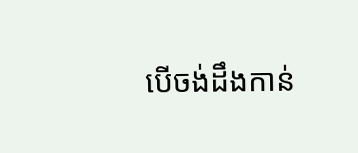បើចង់ដឹងកាន់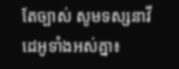តែច្បាស់ សូមទស្សនាវីដេអូទាំងអស់គ្នា៖